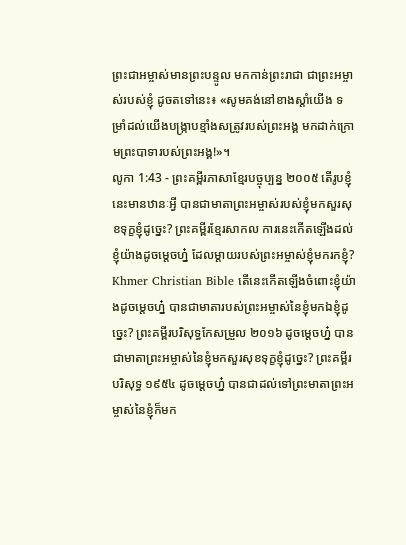ព្រះជាអម្ចាស់មានព្រះបន្ទូល មកកាន់ព្រះរាជា ជាព្រះអម្ចាស់របស់ខ្ញុំ ដូចតទៅនេះ៖ «សូមគង់នៅខាងស្ដាំយើង ទម្រាំដល់យើងបង្ក្រាបខ្មាំងសត្រូវរបស់ព្រះអង្គ មកដាក់ក្រោមព្រះបាទារបស់ព្រះអង្គ!»។
លូកា 1:43 - ព្រះគម្ពីរភាសាខ្មែរបច្ចុប្បន្ន ២០០៥ តើរូបខ្ញុំនេះមានឋានៈអ្វី បានជាមាតាព្រះអម្ចាស់របស់ខ្ញុំមកសួរសុខទុក្ខខ្ញុំដូច្នេះ? ព្រះគម្ពីរខ្មែរសាកល ការនេះកើតឡើងដល់ខ្ញុំយ៉ាងដូចម្ដេចហ្ន៎ ដែលម្ដាយរបស់ព្រះអម្ចាស់ខ្ញុំមករកខ្ញុំ? Khmer Christian Bible តើនេះកើតឡើងចំពោះខ្ញុំយ៉ាងដូចម្ដេចហ្ន៎ បានជាមាតារបស់ព្រះអម្ចាស់នៃខ្ញុំមកឯខ្ញុំដូច្នេះ? ព្រះគម្ពីរបរិសុទ្ធកែសម្រួល ២០១៦ ដូចម្តេចហ្ន៎ បានជាមាតាព្រះអម្ចាស់នៃខ្ញុំមកសួរសុខទុក្ខខ្ញុំដូច្នេះ? ព្រះគម្ពីរបរិសុទ្ធ ១៩៥៤ ដូចម្តេចហ្ន៎ បានជាដល់ទៅព្រះមាតាព្រះអម្ចាស់នៃខ្ញុំក៏មក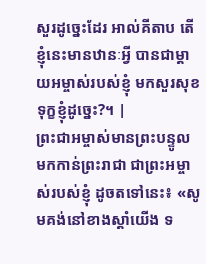សួរដូច្នេះដែរ អាល់គីតាប តើខ្ញុំនេះមានឋានៈអ្វី បានជាម្តាយអម្ចាស់របស់ខ្ញុំ មកសួរសុខទុក្ខខ្ញុំដូច្នេះ?។ |
ព្រះជាអម្ចាស់មានព្រះបន្ទូល មកកាន់ព្រះរាជា ជាព្រះអម្ចាស់របស់ខ្ញុំ ដូចតទៅនេះ៖ «សូមគង់នៅខាងស្ដាំយើង ទ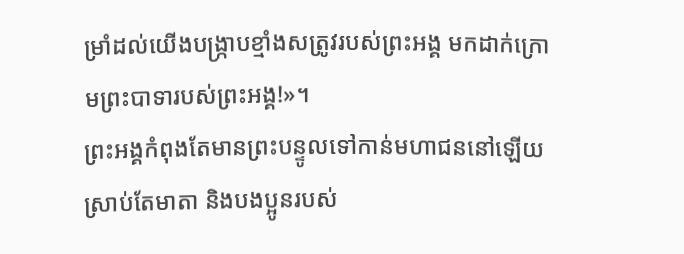ម្រាំដល់យើងបង្ក្រាបខ្មាំងសត្រូវរបស់ព្រះអង្គ មកដាក់ក្រោមព្រះបាទារបស់ព្រះអង្គ!»។
ព្រះអង្គកំពុងតែមានព្រះបន្ទូលទៅកាន់មហាជននៅឡើយ ស្រាប់តែមាតា និងបងប្អូនរបស់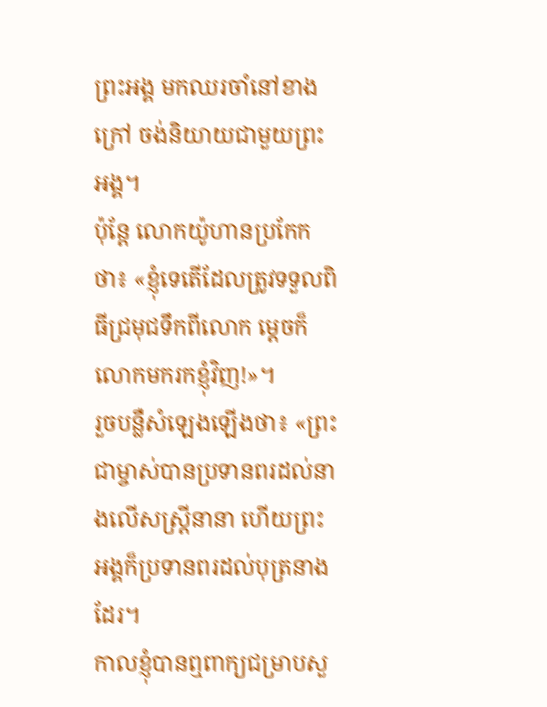ព្រះអង្គ មកឈរចាំនៅខាងក្រៅ ចង់និយាយជាមួយព្រះអង្គ។
ប៉ុន្តែ លោកយ៉ូហានប្រកែកថា៖ «ខ្ញុំទេតើដែលត្រូវទទួលពិធីជ្រមុជទឹកពីលោក ម្ដេចក៏លោកមករកខ្ញុំវិញ!»។
រួចបន្លឺសំឡេងឡើងថា៖ «ព្រះជាម្ចាស់បានប្រទានពរដល់នាងលើសស្ត្រីនានា ហើយព្រះអង្គក៏ប្រទានពរដល់បុត្រនាងដែរ។
កាលខ្ញុំបានឮពាក្យជម្រាបសួ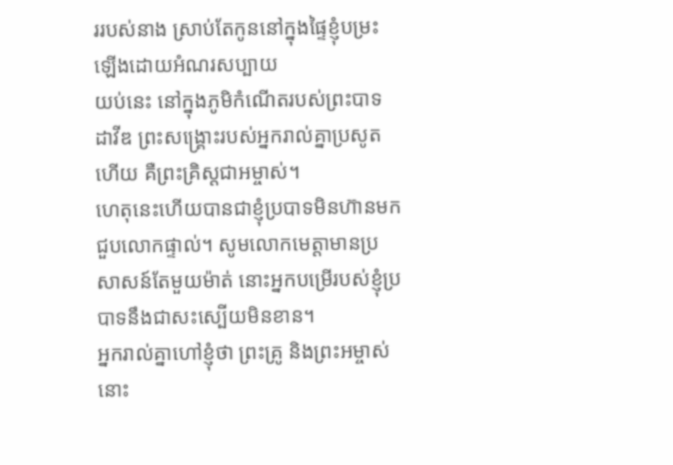ររបស់នាង ស្រាប់តែកូននៅក្នុងផ្ទៃខ្ញុំបម្រះឡើងដោយអំណរសប្បាយ
យប់នេះ នៅក្នុងភូមិកំណើតរបស់ព្រះបាទដាវីឌ ព្រះសង្គ្រោះរបស់អ្នករាល់គ្នាប្រសូតហើយ គឺព្រះគ្រិស្តជាអម្ចាស់។
ហេតុនេះហើយបានជាខ្ញុំប្របាទមិនហ៊ានមកជួបលោកផ្ទាល់។ សូមលោកមេត្តាមានប្រសាសន៍តែមួយម៉ាត់ នោះអ្នកបម្រើរបស់ខ្ញុំប្របាទនឹងជាសះស្បើយមិនខាន។
អ្នករាល់គ្នាហៅខ្ញុំថា ព្រះគ្រូ និងព្រះអម្ចាស់ នោះ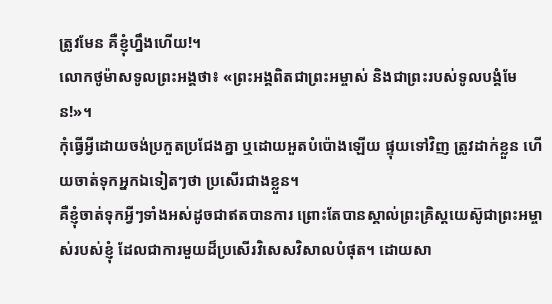ត្រូវមែន គឺខ្ញុំហ្នឹងហើយ!។
លោកថូម៉ាសទូលព្រះអង្គថា៖ «ព្រះអង្គពិតជាព្រះអម្ចាស់ និងជាព្រះរបស់ទូលបង្គំមែន!»។
កុំធ្វើអ្វីដោយចង់ប្រកួតប្រជែងគ្នា ឬដោយអួតបំប៉ោងឡើយ ផ្ទុយទៅវិញ ត្រូវដាក់ខ្លួន ហើយចាត់ទុកអ្នកឯទៀតៗថា ប្រសើរជាងខ្លួន។
គឺខ្ញុំចាត់ទុកអ្វីៗទាំងអស់ដូចជាឥតបានការ ព្រោះតែបានស្គាល់ព្រះគ្រិស្តយេស៊ូជាព្រះអម្ចាស់របស់ខ្ញុំ ដែលជាការមួយដ៏ប្រសើរវិសេសវិសាលបំផុត។ ដោយសា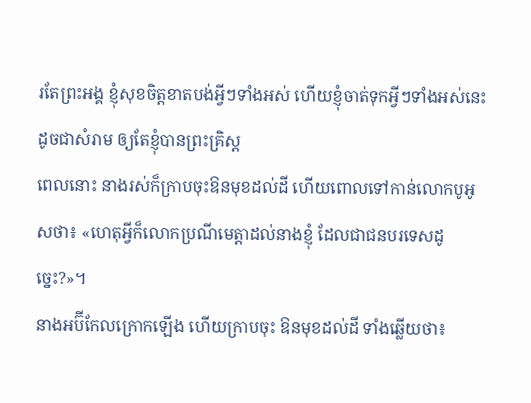រតែព្រះអង្គ ខ្ញុំសុខចិត្តខាតបង់អ្វីៗទាំងអស់ ហើយខ្ញុំចាត់ទុកអ្វីៗទាំងអស់នេះដូចជាសំរាម ឲ្យតែខ្ញុំបានព្រះគ្រិស្ត
ពេលនោះ នាងរស់ក៏ក្រាបចុះឱនមុខដល់ដី ហើយពោលទៅកាន់លោកបូអូសថា៖ «ហេតុអ្វីក៏លោកប្រណីមេត្តាដល់នាងខ្ញុំ ដែលជាជនបរទេសដូច្នេះ?»។
នាងអប៊ីកែលក្រោកឡើង ហើយក្រាបចុះ ឱនមុខដល់ដី ទាំងឆ្លើយថា៖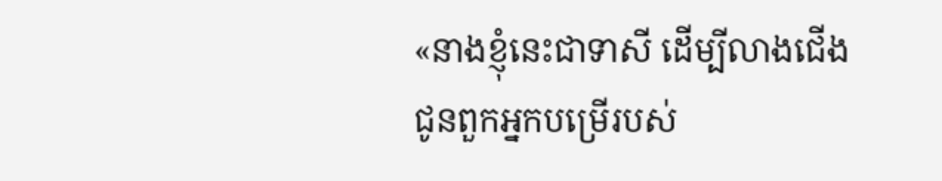«នាងខ្ញុំនេះជាទាសី ដើម្បីលាងជើងជូនពួកអ្នកបម្រើរបស់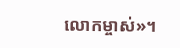លោកម្ចាស់»។